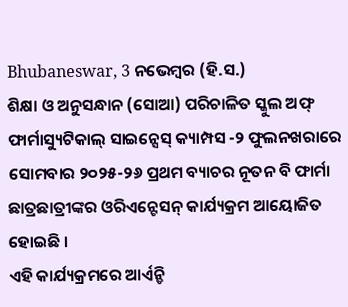Bhubaneswar, 3 ନଭେମ୍ବର (ହି.ସ.)
ଶିକ୍ଷା ଓ ଅନୁସନ୍ଧାନ (ସୋଆ) ପରିଚାଳିତ ସ୍କୁଲ ଅଫ୍ ଫାର୍ମାସ୍ୟୁଟିକାଲ୍ ସାଇନ୍ସେସ୍ କ୍ୟାମ୍ପସ -୨ ଫୁଲନଖରାରେ ସୋମବାର ୨୦୨୫-୨୬ ପ୍ରଥମ ବ୍ୟାଚର ନୂତନ ବି ଫାର୍ମା ଛାତ୍ରଛାତ୍ରୀଙ୍କର ଓରିଏନ୍ଟେସନ୍ କାର୍ଯ୍ୟକ୍ରମ ଆୟୋଜିତ ହୋଇଛି ।
ଏହି କାର୍ଯ୍ୟକ୍ରମରେ ଆର୍ଏନ୍ଡି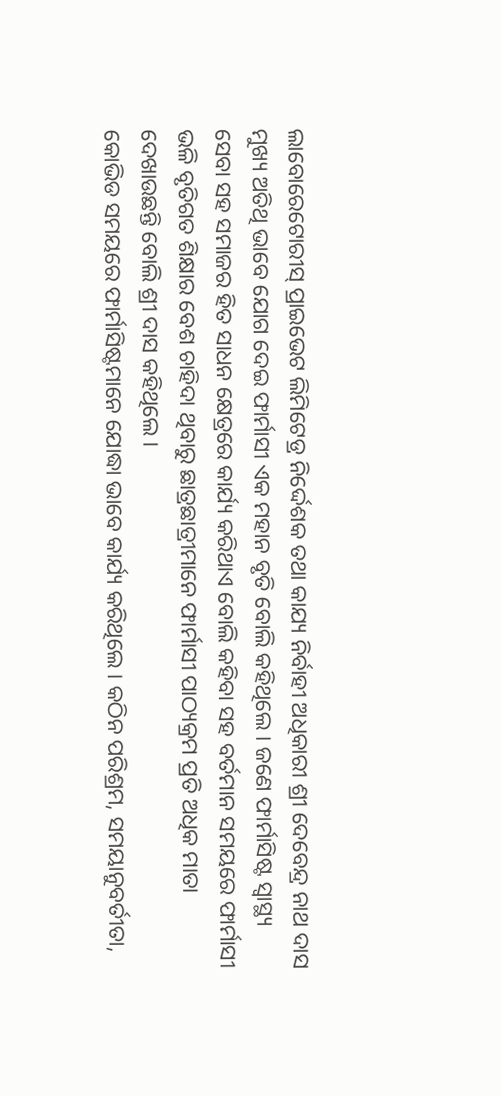ଲାବୋରେଟୋରୀସ୍ ପ୍ରାଇଭେଟ ଲିମିଟେଡ୍ର ନିର୍ଦ୍ଦେଶକ ତଥା କାଯ୍ୟ ନିର୍ବାହୀ ଅଧିକାରୀ ଶ୍ରୀ ଦେବେନ୍ଦ୍ର ନାଥ ଦାସ ମୁଖ୍ୟ ଅତିଥି ଭାବେ ଯୋଗ ଦେଇ ଫାର୍ମାସୀ ଏକ ମହାନ ବୃତି ବୋଲି କହିଥିଲେ । ଜଣେ ଫାର୍ମାସିଷ୍ଟ ସ୍ୱାସ୍ଥ୍ୟ ସେବା ସହ ସମାଜର ହିତ ସାଧନ କ୍ଷେତ୍ରରେ କାର୍ଯ୍ୟ କରିଥାଏ ବୋଲି କହିବା ସହ ବର୍ତମାନ ସମୟରେ ଫାର୍ମାସୀ ଭଳି ବୃତିଗତ ଶିକ୍ଷାର ବେଶ ଚାହିଦା ଥିବାରୁ ଛାତ୍ରଛାତ୍ରୀମାନେ ଫାର୍ମାସୀ ପାଠ୍ୟକ୍ରମ ପ୍ରତି ଅଧିକ ମାତା ଦେଖାଉଛନ୍ତି ବୋଲି ଶ୍ରୀ ଦାସ କହିଥିଲେ ।
କୋଭିଡ ସମୟରେ ଫାର୍ମାସିଷ୍ଟମାନେ ଯୋଦ୍ଧା ଭାବେ କାର୍ଯ୍ୟ କରିଥିଲେ । କଠିନ ପରିଶ୍ରମ, ସମୟାନୁବର୍ତୀତା,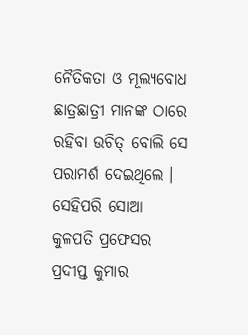ନୈତିକତା ଓ ମୂଲ୍ୟବୋଧ ଛାତ୍ରଛାତ୍ରୀ ମାନଙ୍କ ଠାରେ ରହିବା ଉଚିତ୍ ବୋଲି ସେ ପରାମର୍ଶ ଦେଇଥିଲେ ।
ସେହିପରି ସୋଆ କୁଳପତି ପ୍ରଫେସର ପ୍ରଦୀପ୍ତ କୁମାର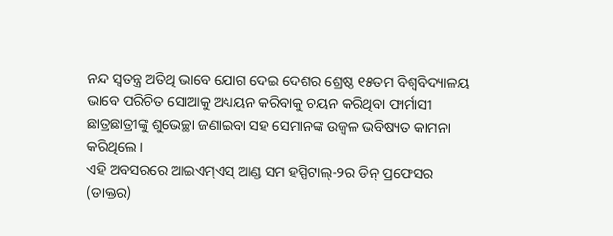ନନ୍ଦ ସ୍ୱତନ୍ତ୍ର ଅତିଥି ଭାବେ ଯୋଗ ଦେଇ ଦେଶର ଶ୍ରେଷ୍ଠ ୧୫ତମ ବିଶ୍ୱବିଦ୍ୟାଳୟ ଭାବେ ପରିଚିତ ସୋଆକୁ ଅଧ୍ୟୟନ କରିବାକୁ ଚୟନ କରିଥିବା ଫାର୍ମାସୀ ଛାତ୍ରଛାତ୍ରୀଙ୍କୁ ଶୁଭେଚ୍ଛା ଜଣାଇବା ସହ ସେମାନଙ୍କ ଉଜ୍ୱଳ ଭବିଷ୍ୟତ କାମନା କରିଥିଲେ ।
ଏହି ଅବସରରେ ଆଇଏମ୍ଏସ୍ ଆଣ୍ଡ ସମ ହସ୍ପିଟାଲ୍-୨ର ଡିନ୍ ପ୍ରଫେସର (ଡାକ୍ତର)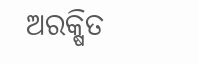ଅରକ୍ଷିତ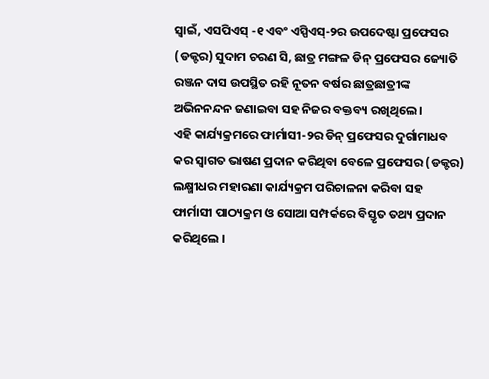ସ୍ୱାଇଁ, ଏସପିଏସ୍ -୧ ଏବଂ ଏସ୍ପିଏସ୍-୨ର ଉପଦେଷ୍ଟା ପ୍ରଫେସର (ଡକ୍ଟର) ସୁଦାମ ଚରଣ ସି, ଛାତ୍ର ମଙ୍ଗଳ ଡିନ୍ ପ୍ରଫେସର ଜ୍ୟୋତି ରଞ୍ଜନ ଦାସ ଉପସ୍ଥିତ ରହି ନୂତନ ବର୍ଷର ଛାତ୍ରଛାତ୍ରୀଙ୍କ ଅଭିନନନ୍ଦନ ଜଣାଇବା ସହ ନିଜର ବକ୍ତବ୍ୟ ରଖିଥିଲେ ।
ଏହି କାର୍ଯ୍ୟକ୍ରମରେ ଫାର୍ମାସୀ-୨ର ଡିନ୍ ପ୍ରଫେସର ଦୁର୍ଗାମାଧବ କର ସ୍ୱାଗତ ଭାଷଣ ପ୍ରଦାନ କରିଥିବା ବେଳେ ପ୍ରଫେସର (ଡକ୍ଟର) ଲକ୍ଷ୍ମୀଧର ମହାରଣା କାର୍ଯ୍ୟକ୍ରମ ପରିଚାଳନା କରିବା ସହ ଫାର୍ମାସୀ ପାଠ୍ୟକ୍ରମ ଓ ସୋଆ ସମ୍ପର୍କରେ ବିସ୍ତୃତ ତଥ୍ୟ ପ୍ରଦାନ କରିଥିଲେ ।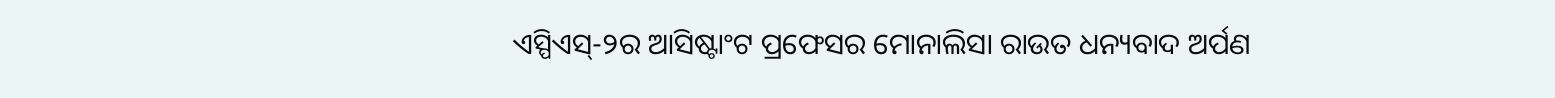ଏସ୍ପିଏସ୍-୨ର ଆସିଷ୍ଟାଂଟ ପ୍ରଫେସର ମୋନାଲିସା ରାଉତ ଧନ୍ୟବାଦ ଅର୍ପଣ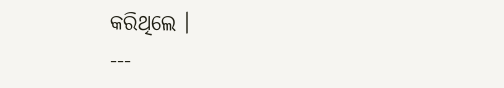କରିଥିଲେ ।
---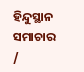ହିନ୍ଦୁସ୍ଥାନ ସମାଚାର /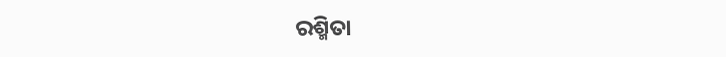ରଶ୍ମିତା